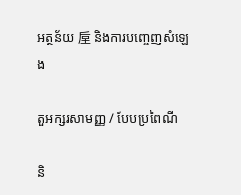អត្ថន័យ 垕 និងការបញ្ចេញសំឡេង

តួអក្សរសាមញ្ញ / បែបប្រពៃណី

និ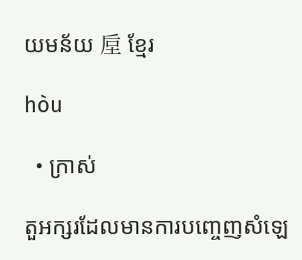យមន័យ 垕 ខ្មែរ

hòu

  • ក្រាស់

តួអក្សរដែលមានការបញ្ចេញសំឡេ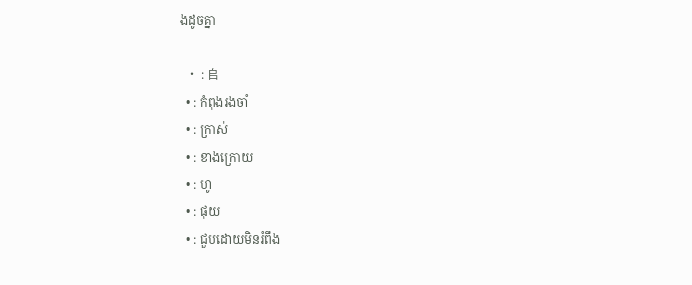ងដូចគ្នា

  • : 𠂤
  • : កំពុងរងចាំ
  • : ក្រាស់
  • : ខាងក្រោយ
  • : ហូ
  • : ផុយ
  • : ជួបដោយមិនរំពឹង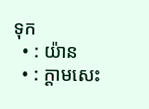ទុក
  • : យ៉ាន
  • : ក្តាមសេះ